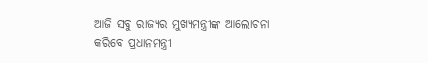ଆଜି ସବୁ ରାଜ୍ୟର ମୁଖ୍ୟମନ୍ତ୍ରୀଙ୍କ ଆଲୋଚନା କରିବେ ପ୍ରଧାନମନ୍ତ୍ରୀ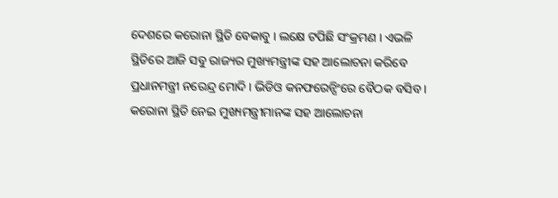ଦେଶରେ କରୋନା ସ୍ଥିତି ବେକାବୁ । ଲକ୍ଷେ ଟପିଛି ସଂକ୍ରମଣ । ଏଭଳି ସ୍ଥିତିରେ ଆଜି ସବୁ ରାଜ୍ୟର ମୁଖ୍ୟମନ୍ତ୍ରୀଙ୍କ ସହ ଆଲୋଚନା କରିବେ ପ୍ରଧାନମନ୍ତ୍ରୀ ନରେନ୍ଦ୍ର ମୋଦି । ଭିଡିଓ କନଫରେନ୍ସିଂରେ ବୈଠକ ବସିବ । କରୋନା ସ୍ଥିତି ନେଇ ମୁଖ୍ୟମନ୍ତ୍ରୀମାନଙ୍କ ସହ ଆଲୋଚନା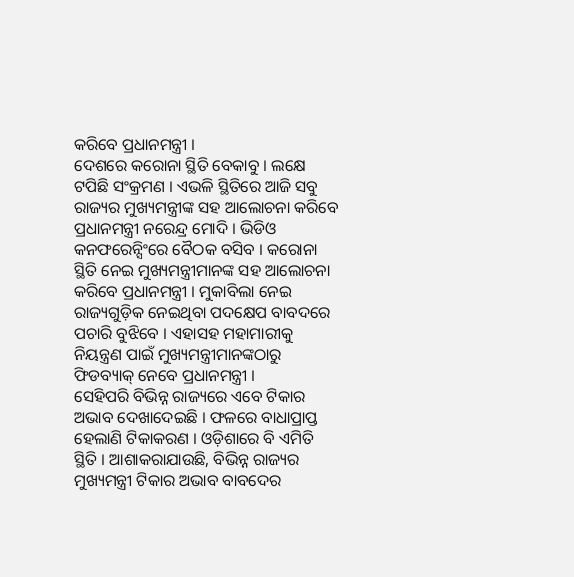କରିବେ ପ୍ରଧାନମନ୍ତ୍ରୀ ।
ଦେଶରେ କରୋନା ସ୍ଥିତି ବେକାବୁ । ଲକ୍ଷେ ଟପିଛି ସଂକ୍ରମଣ । ଏଭଳି ସ୍ଥିତିରେ ଆଜି ସବୁ ରାଜ୍ୟର ମୁଖ୍ୟମନ୍ତ୍ରୀଙ୍କ ସହ ଆଲୋଚନା କରିବେ ପ୍ରଧାନମନ୍ତ୍ରୀ ନରେନ୍ଦ୍ର ମୋଦି । ଭିଡିଓ କନଫରେନ୍ସିଂରେ ବୈଠକ ବସିବ । କରୋନା ସ୍ଥିତି ନେଇ ମୁଖ୍ୟମନ୍ତ୍ରୀମାନଙ୍କ ସହ ଆଲୋଚନା କରିବେ ପ୍ରଧାନମନ୍ତ୍ରୀ । ମୁକାବିଲା ନେଇ ରାଜ୍ୟଗୁଡ଼ିକ ନେଇଥିବା ପଦକ୍ଷେପ ବାବଦରେ ପଚାରି ବୁଝିବେ । ଏହାସହ ମହାମାରୀକୁ ନିୟନ୍ତ୍ରଣ ପାଇଁ ମୁଖ୍ୟମନ୍ତ୍ରୀମାନଙ୍କଠାରୁ ଫିଡବ୍ୟାକ୍ ନେବେ ପ୍ରଧାନମନ୍ତ୍ରୀ ।
ସେହିପରି ବିଭିନ୍ନ ରାଜ୍ୟରେ ଏବେ ଟିକାର ଅଭାବ ଦେଖାଦେଇଛି । ଫଳରେ ବାଧାପ୍ରାପ୍ତ ହେଲାଣି ଟିକାକରଣ । ଓଡ଼ିଶାରେ ବି ଏମିତି ସ୍ଥିତି । ଆଶାକରାଯାଉଛି, ବିଭିନ୍ନ ରାଜ୍ୟର ମୁଖ୍ୟମନ୍ତ୍ରୀ ଟିକାର ଅଭାବ ବାବଦେର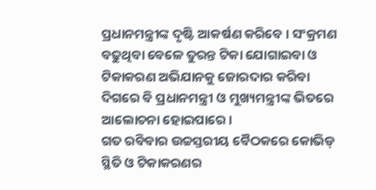ପ୍ରଧାନମନ୍ତ୍ରୀଙ୍କ ଦୃଷ୍ଟି ଆକର୍ଷଣ କରିବେ । ସଂକ୍ରମଣ ବଢୁଥିବା ବେଳେ ତୁରନ୍ତ ଟିକା ଯୋଗାଇବା ଓ ଟିକାକରଣ ଅଭିଯାନକୁ ଜୋରଦାର କରିବା ଦିଗରେ ବି ପ୍ରଧାନମନ୍ତ୍ରୀ ଓ ମୁଖ୍ୟମନ୍ତ୍ରୀଙ୍କ ଭିତରେ ଆଲୋଚନା ହୋଇପାରେ ।
ଗତ ରବିବାର ଉଚ୍ଚସ୍ତରୀୟ ବୈଠକରେ କୋଭିଡ୍ ସ୍ଥିତି ଓ ଟିକାକରଣର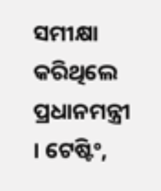ସମୀକ୍ଷା କରିଥିଲେ ପ୍ରଧାନମନ୍ତ୍ରୀ । ଟେଷ୍ଟିଂ,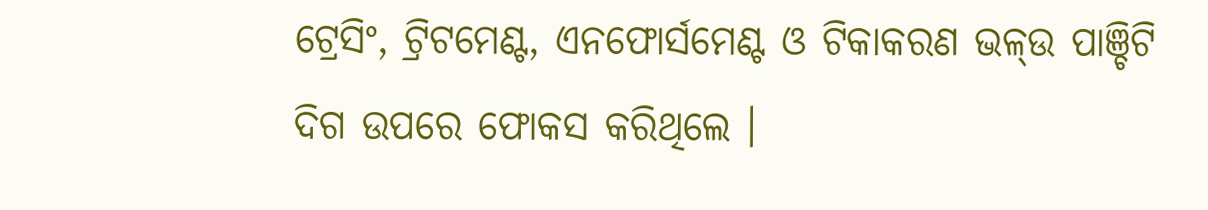ଟ୍ରେସିଂ, ଟ୍ରିଟମେଣ୍ଟ, ଏନଫୋର୍ସମେଣ୍ଟ ଓ ଟିକାକରଣ ଭଳ୍ଉ ପାଞ୍ଚିଟି ଦିଗ ଉପରେ ଫୋକସ କରିଥିଲେ ।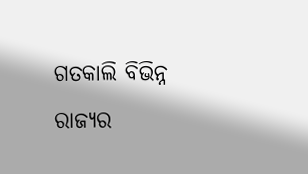ଗତକାଲି ବିଭିନ୍ନ ରାଜ୍ୟର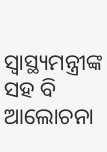ସ୍ୱାସ୍ଥ୍ୟମନ୍ତ୍ରୀଙ୍କ ସହ ବି ଆଲୋଚନା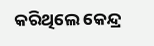କରିଥିଲେ କେନ୍ଦ୍ର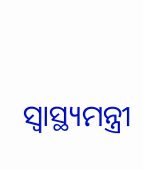ସ୍ୱାସ୍ଥ୍ୟମନ୍ତ୍ରୀ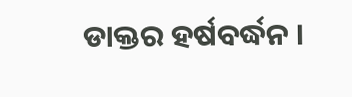ଡାକ୍ତର ହର୍ଷବର୍ଦ୍ଧନ ।